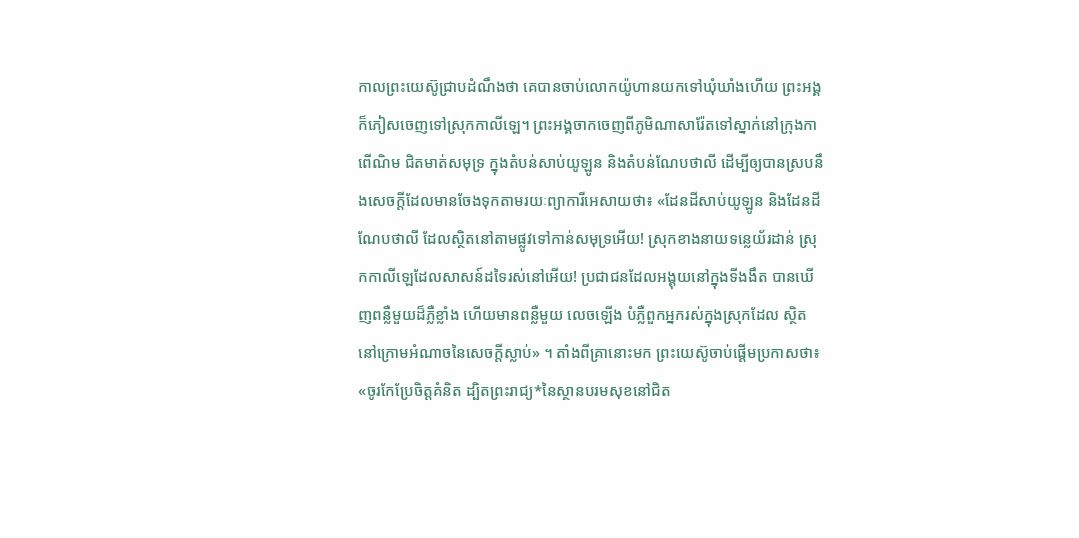កាលព្រះយេស៊ូជ្រាបដំណឹងថា គេបានចាប់លោកយ៉ូហានយកទៅឃុំឃាំងហើយ ព្រះអង្គក៏ភៀសចេញទៅស្រុកកាលីឡេ។ ព្រះអង្គចាកចេញពីភូមិណាសារ៉ែតទៅស្នាក់នៅក្រុងកាពើណិម ជិតមាត់សមុទ្រ ក្នុងតំបន់សាប់យូឡូន និងតំបន់ណែបថាលី ដើម្បីឲ្យបានស្របនឹងសេចក្ដីដែលមានចែងទុកតាមរយៈព្យាការីអេសាយថា៖ «ដែនដីសាប់យូឡូន និងដែនដីណែបថាលី ដែលស្ថិតនៅតាមផ្លូវទៅកាន់សមុទ្រអើយ! ស្រុកខាងនាយទន្លេយ័រដាន់ ស្រុកកាលីឡេដែលសាសន៍ដទៃរស់នៅអើយ! ប្រជាជនដែលអង្គុយនៅក្នុងទីងងឹត បានឃើញពន្លឺមួយដ៏ភ្លឺខ្លាំង ហើយមានពន្លឺមួយ លេចឡើង បំភ្លឺពួកអ្នករស់ក្នុងស្រុកដែល ស្ថិតនៅក្រោមអំណាចនៃសេចក្ដីស្លាប់» ។ តាំងពីគ្រានោះមក ព្រះយេស៊ូចាប់ផ្ដើមប្រកាសថា៖ «ចូរកែប្រែចិត្តគំនិត ដ្បិតព្រះរាជ្យ*នៃស្ថានបរមសុខនៅជិត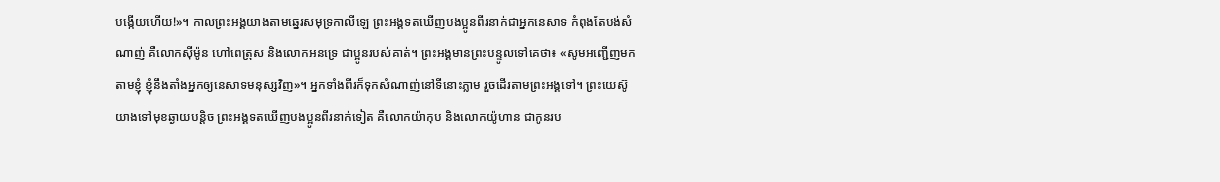បង្កើយហើយ!»។ កាលព្រះអង្គយាងតាមឆ្នេរសមុទ្រកាលីឡេ ព្រះអង្គទតឃើញបងប្អូនពីរនាក់ជាអ្នកនេសាទ កំពុងតែបង់សំណាញ់ គឺលោកស៊ីម៉ូន ហៅពេត្រុស និងលោកអនទ្រេ ជាប្អូនរបស់គាត់។ ព្រះអង្គមានព្រះបន្ទូលទៅគេថា៖ «សូមអញ្ជើញមកតាមខ្ញុំ ខ្ញុំនឹងតាំងអ្នកឲ្យនេសាទមនុស្សវិញ»។ អ្នកទាំងពីរក៏ទុកសំណាញ់នៅទីនោះភ្លាម រួចដើរតាមព្រះអង្គទៅ។ ព្រះយេស៊ូយាងទៅមុខឆ្ងាយបន្ដិច ព្រះអង្គទតឃើញបងប្អូនពីរនាក់ទៀត គឺលោកយ៉ាកុប និងលោកយ៉ូហាន ជាកូនរប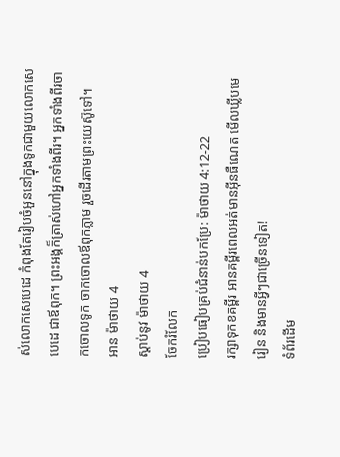ស់លោកសេបេដេ កំពុងតែរៀបចំអួននៅក្នុងទូកជាមួយលោកសេបេដេ ជាឪពុក។ ព្រះអង្គក៏ត្រាស់ហៅអ្នកទាំងពីរ។ អ្នកទាំងពីរចាកចោលទូក ចាកចោលឪពុកភ្លាម រួចដើរតាមព្រះយេស៊ូទៅ។
អាន ម៉ាថាយ 4
ស្ដាប់នូវ ម៉ាថាយ 4
ចែករំលែក
ប្រៀបធៀបគ្រប់ជំនាន់បកប្រែ: ម៉ាថាយ 4:12-22
រក្សាទុកខគម្ពីរ អានគម្ពីរពេលអត់មានអ៊ីនធឺណេត មើលឃ្លីបមេរៀន និងមានអ្វីៗជាច្រើនទៀត!
ទំព័រដើម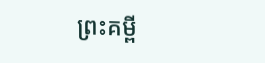ព្រះគម្ពី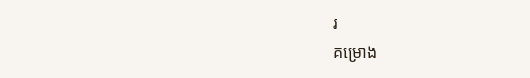រ
គម្រោង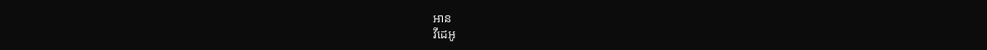អាន
វីដេអូ